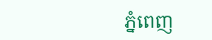ភ្នំពេញ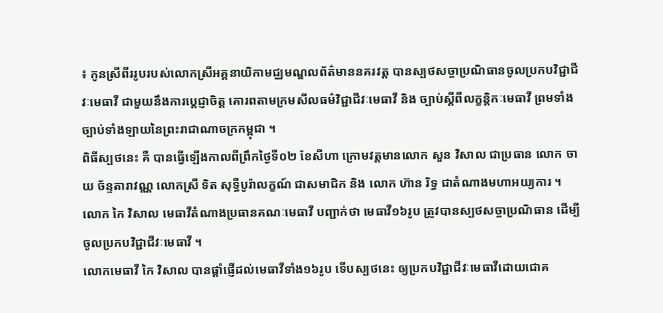៖ កូនស្រីពីររូបរបស់លោកស្រីអគ្គនាយិកាមជ្ឈមណ្ឌលព័ត៌មាននគរវត្ត បានស្បថសច្ចាប្រណិធានចូលប្រកបវិជ្ជាជីវៈមេធាវី ជាមួយនឹងការប្តេជ្ញាចិត្ត គោរពតាមក្រមសីលធម៌វិជ្ជាជីវៈមេធាវី និង ច្បាប់ស្ដីពីលក្ខន្តិកៈមេធាវី ព្រមទាំងច្បាប់ទាំងឡាយនៃព្រះរាជាណាចក្រកម្ពុជា ។
ពិធីស្បថនេះ គឺ បានធ្វើឡើងកាលពីព្រឹកថ្ងៃទី០២ ខែសីហា ក្រោមវត្តមានលោក សួន វិសាល ជាប្រធាន លោក ចាយ ច័ន្ទតារាវណ្ណ លោកស្រី ទិត សុទ្ធីបូរ៉ាលក្ខណ៍ ជាសមាជិក និង លោក ហ៊ាន រិទ្ធ ជាតំណាងមហាអយ្យការ ។
លោក កៃ វិសាល មេធាវីតំណាងប្រធានគណៈមេធាវី បញ្ជាក់ថា មេធាវី១៦រូប ត្រូវបានស្បថសច្ចាប្រណិធាន ដើម្បីចូលប្រកបវិជ្ជាជីវៈមេធាវី ។
លោកមេធាវី កៃ វិសាល បានផ្តាំផ្ញើដល់មេធាវីទាំង១៦រូប ទើបស្បថនេះ ឲ្យប្រកបវិជ្ជាជីវៈមេធាវីដោយជោគ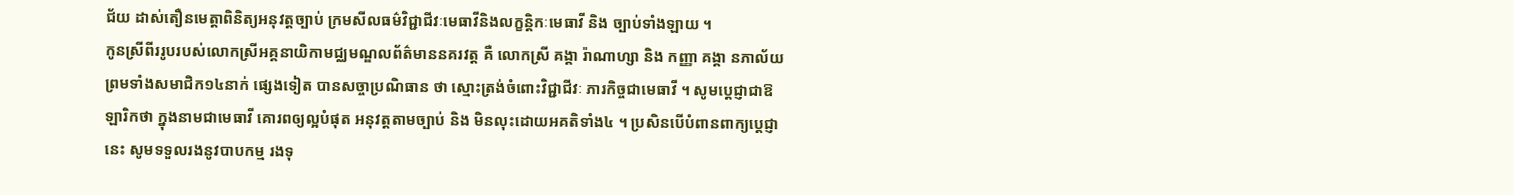ជ័យ ដាស់តឿនមេត្តាពិនិត្យអនុវត្តច្បាប់ ក្រមសីលធម៌វិជ្ជាជីវៈមេធាវីនិងលក្ខន្តិកៈមេធាវី និង ច្បាប់ទាំងឡាយ ។
កូនស្រីពីររូបរបស់លោកស្រីអគ្គនាយិកាមជ្ឈមណ្ឌលព័ត៌មាននគរវត្ត គឺ លោកស្រី គង្គា រ៉ាណាហ្សា និង កញ្ញា គង្គា នភាល័យ ព្រមទាំងសមាជិក១៤នាក់ ផ្សេងទៀត បានសច្ចាប្រណិធាន ថា ស្មោះត្រង់ចំពោះវិជ្ជាជីវៈ ភារកិច្ចជាមេធាវី ។ សូមប្តេជ្ញាជាឱឡារិកថា ក្នុងនាមជាមេធាវី គោរពឲ្យល្អបំផុត អនុវត្តតាមច្បាប់ និង មិនលុះដោយអគតិទាំង៤ ។ ប្រសិនបើបំពានពាក្យប្តេជ្ញានេះ សូមទទួលរងនូវបាបកម្ម រងទុ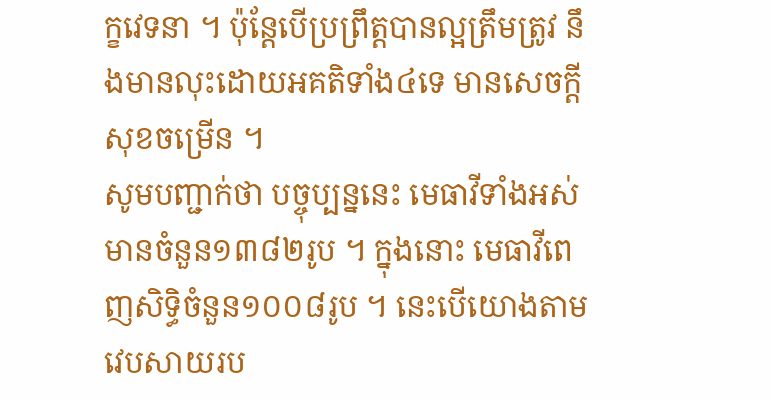ក្ខវេទនា ។ ប៉ុន្តែបើប្រព្រឹត្តបានល្អត្រឹមត្រូវ នឹងមានលុះដោយអគតិទាំង៤ទេ មានសេចក្ដីសុខចម្រើន ។
សូមបញ្ជាក់ថា បច្ចុប្បន្ននេះ មេធាវីទាំងអស់មានចំនួន១៣៨២រូប ។ ក្នុងនោះ មេធាវីពេញសិទ្ធិចំនួន១០០៨រូប ។ នេះបើយោងតាមវេបសាយរប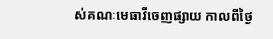ស់គណៈមេធាវីចេញផ្សាយ កាលពីថ្ងៃ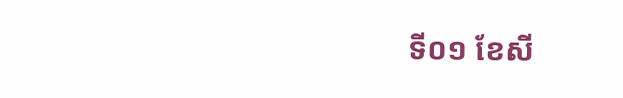ទី០១ ខែសី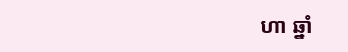ហា ឆ្នាំ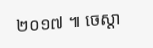២០១៧ ៕ ចេស្តា